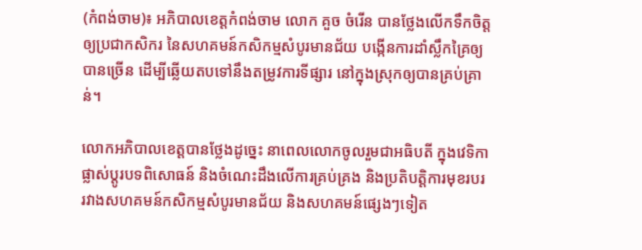(កំពង់ចាម)៖ អភិបាលខេត្តកំពង់ចាម លោក គួច ចំរើន បានថ្លែងលើកទឹកចិត្ត ឲ្យប្រជាកសិករ នៃសហគមន៍កសិកម្មសំបូរមានជ័យ បង្កើនការដាំស្លឹកគ្រៃឲ្យបានច្រើន ដើម្បីឆ្លើយតបទៅនឹងតម្រូវការទីផ្សារ នៅក្នុងស្រុកឲ្យបានគ្រប់គ្រាន់។

លោកអភិបាលខេត្តបានថ្លែងដូច្នេះ នាពេលលោកចូលរួមជាអធិបតី ក្នុងវេទិកាផ្លាស់ប្តូរបទពិសោធន៍ និងចំណេះដឹងលើការគ្រប់គ្រង និងប្រតិបត្តិការមុខរបរ រវាងសហគមន៍កសិកម្មសំបូរមានជ័យ និងសហគមន៍ផ្សេងៗទៀត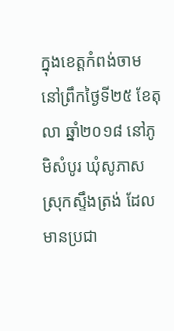ក្នុងខេត្តកំពង់ចាម នៅព្រឹកថ្ងៃទី២៥ ខែតុលា ឆ្នាំ២០១៨ នៅភូមិសំបូរ ឃុំសូភាស ស្រុកស្ទឹងត្រង់ ដែលមានប្រជា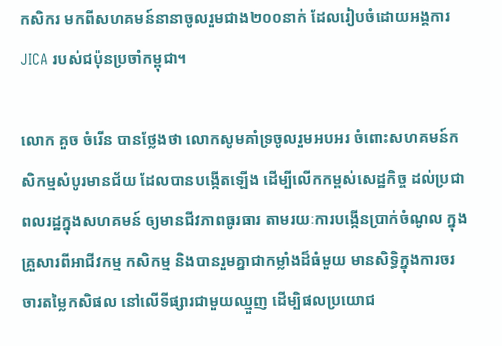កសិករ មកពីសហគមន៍នានាចូលរួមជាង២០០នាក់ ដែលរៀបចំដោយអង្គការ JICA របស់ជប៉ុនប្រចាំកម្ពុជា។

លោក គួច ចំរើន បានថ្លែងថា លោកសូមគាំទ្រចូលរួមអបអរ ចំពោះសហគមន៍កសិកម្មសំបូរមានជ័យ ដែលបានបង្កើតឡើង ដើម្បីលើកកម្ពស់សេដ្ឋកិច្ច ដល់ប្រជាពលរដ្ឋក្នុងសហគមន៍ ឲ្យមានជីវភាពធូរធារ តាមរយៈការបង្កើនប្រាក់ចំណូល ក្នុងគ្រួសារពីអាជីវកម្ម កសិកម្ម និងបានរួមគ្នាជាកម្លាំងដ៏ធំមួយ មានសិទ្ធិក្នុងការចរចារតម្លៃកសិផល នៅលើទីផ្សារជាមួយឈ្មួញ ដើម្បិផលប្រយោជ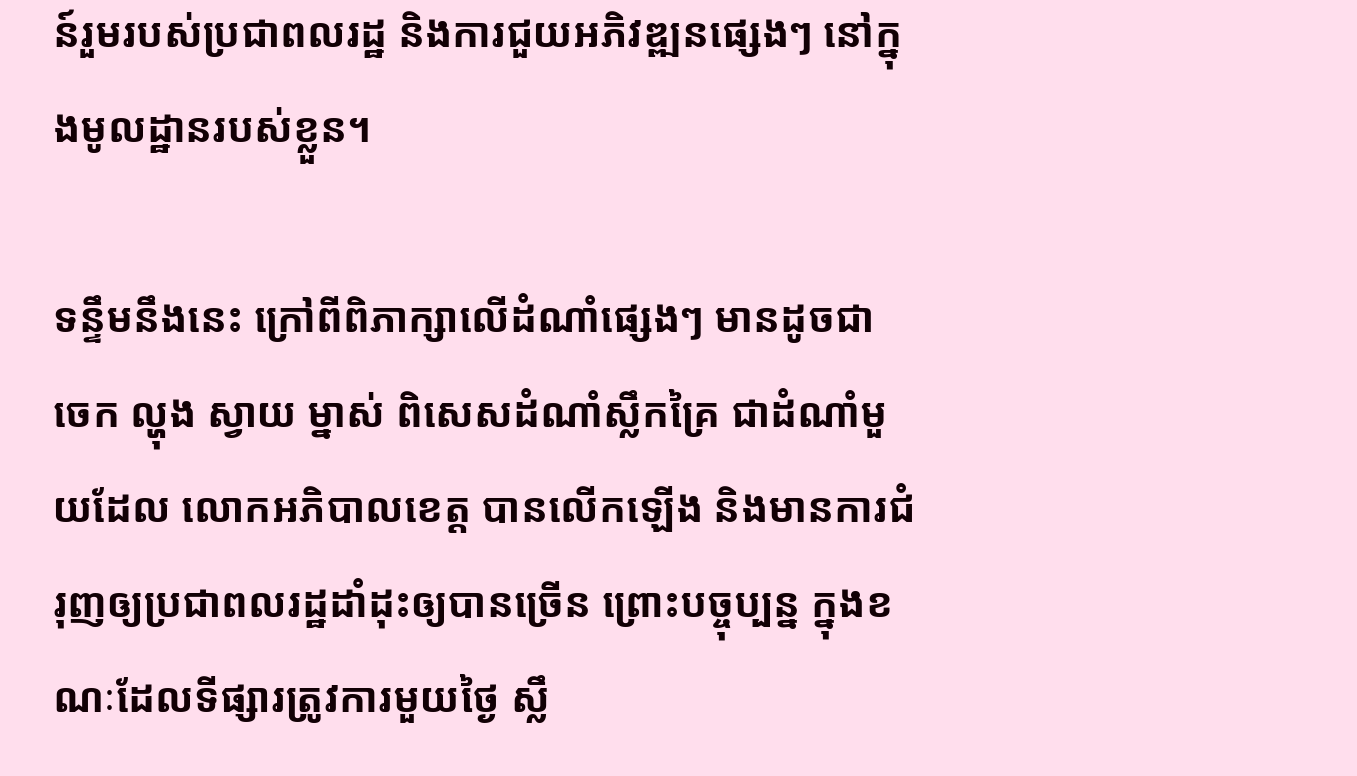ន៍រួមរបស់ប្រជាពលរដ្ឋ និងការជួយអភិវឌ្ឍនផ្សេងៗ នៅក្នុងមូលដ្ឋានរបស់ខ្លួន។

ទន្ទឹមនឹងនេះ ក្រៅពីពិភាក្សាលើដំណាំផ្សេងៗ មានដូចជា ចេក ល្ហុង ស្វាយ ម្នាស់ ពិសេសដំណាំស្លឹកគ្រៃ ជាដំណាំមួយដែល លោកអភិបាលខេត្ត បានលើកឡើង និងមានការជំរុញឲ្យប្រជាពលរដ្ឋដាំដុះឲ្យបានច្រើន ព្រោះបច្ចុប្បន្ន ក្នុងខណៈដែលទីផ្សារត្រូវការមួយថ្ងៃ ស្លឹ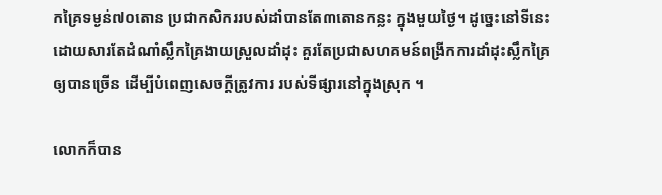កគ្រៃទម្ងន់៧០តោន ប្រជាកសិកររបស់ដាំបានតែ៣តោនកន្លះ ក្នុងមួយថ្ងៃ។ ដូច្នេះនៅទីនេះ ដោយសារតែដំណាំស្លឹកគ្រៃងាយស្រួលដាំដុះ គួរតែប្រជាសហគមន៍ពង្រីកការដាំដុះស្លឹកគ្រៃឲ្យបានច្រើន ដើម្បីបំពេញសេចក្តីត្រូវការ របស់ទីផ្សារនៅក្នុងស្រុក ។

លោកក៏បាន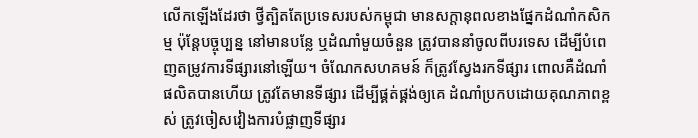លើកឡើងដែរថា ថ្វីត្បិតតែប្រទេសរបស់កម្ពុជា មានសក្តានុពលខាងផ្នែកដំណាំកសិកម្ម ប៉ុន្តែបច្ចុប្បន្ន នៅមានបន្លែ ឬដំណាំមួយចំនួន ត្រូវបាននាំចូលពីបរទេស ដើម្បីបំពេញតម្រូវការទីផ្សារនៅឡើយ។ ចំណែកសហគមន៍ ក៏ត្រូវស្វែងរកទីផ្សារ ពោលគឺដំណាំផលិតបានហើយ ត្រូវតែមានទីផ្សារ ដើម្បីផ្គត់ផ្គង់ឲ្យគេ ដំណាំប្រកបដោយគុណភាពខ្ពស់ ត្រូវចៀសវៀងការបំផ្លាញទីផ្សារ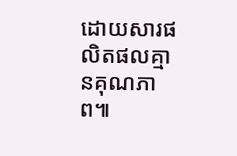ដោយសារផលិតផលគ្មានគុណភាព៕